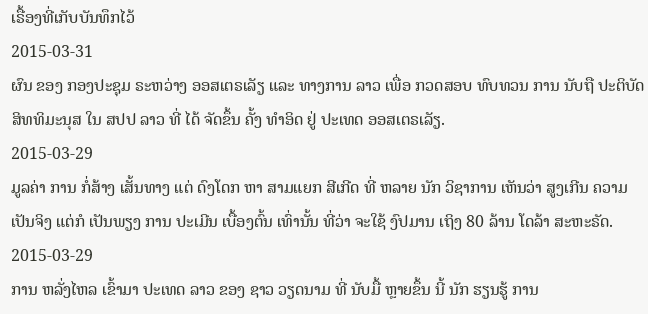ເຣື້ອງທີ່ເກັບບັນທຶກໄວ້
2015-03-31
ຜົນ ຂອງ ກອງປະຊຸມ ຣະຫວ່າງ ອອສເຕຣເລັຽ ແລະ ທາງການ ລາວ ເພື່ອ ກວດສອບ ທົບທວນ ການ ນັບຖື ປະຕິບັດ ສິທທິມະນຸສ ໃນ ສປປ ລາວ ທີ່ ໄດ້ ຈັດຂຶ້ນ ຄັ້ງ ທຳອິດ ຢູ່ ປະເທດ ອອສເຕຣເລັຽ.
2015-03-29
ມູລຄ່າ ການ ກໍ່ສ້າງ ເສັ້ນທາງ ແຕ່ ດົງໂດກ ຫາ ສາມແຍກ ສີເກີດ ທີ່ ຫລາຍ ນັກ ວິຊາການ ເຫັນວ່າ ສູງເກີນ ຄວາມ ເປັນຈິງ ແຕ່ກໍ ເປັນພຽງ ການ ປະເມີນ ເບື້ອງຕົ້ນ ເທົ່ານັ້ນ ທີ່ວ່າ ຈະໃຊ້ ງົປມານ ເຖິງ 80 ລ້ານ ໂດລ້າ ສະຫະຣັດ.
2015-03-29
ການ ຫລັ່ງໄຫລ ເຂົ້າມາ ປະເທດ ລາວ ຂອງ ຊາວ ວຽດນາມ ທີ່ ນັບມື້ ຫຼາຍຂຶ້ນ ນີ້ ນັກ ຮຽນຮູ້ ການ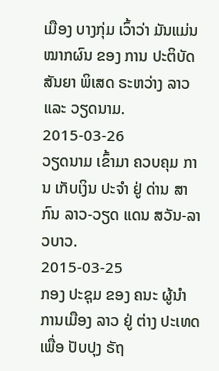ເມືອງ ບາງກຸ່ມ ເວົ້າວ່າ ມັນແມ່ນ ໝາກຜົນ ຂອງ ການ ປະຕິບັດ ສັນຍາ ພິເສດ ຣະຫວ່າງ ລາວ ແລະ ວຽດນາມ.
2015-03-26
ວຽດນາມ ເຂົ້າມາ ຄວບຄຸມ ການ ເກັບເງິນ ປະຈໍາ ຢູ່ ດ່ານ ສາກົນ ລາວ-ວຽດ ແດນ ສວັນ-ລາວບາວ.
2015-03-25
ກອງ ປະຊຸມ ຂອງ ຄນະ ຜູ້ນໍາ ການເມືອງ ລາວ ຢູ່ ຕ່າງ ປະເທດ ເພື່ອ ປັບປຸງ ຣັຖ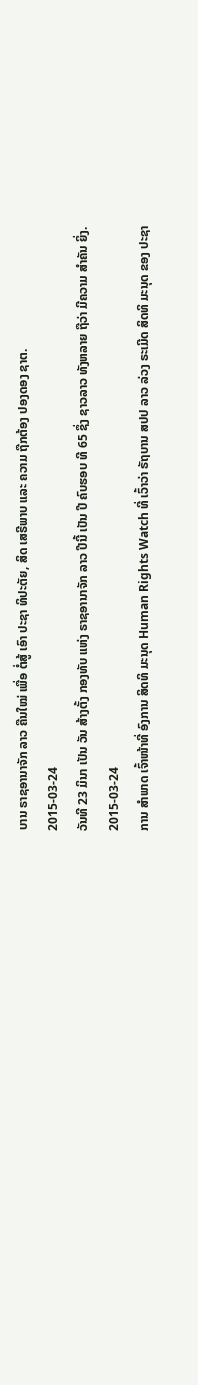ບານ ຣາຊອານາຈັກ ລາວ ຄືນໃໝ່ ເພື່ອ ຕໍ່ສູ້ ເອົາ ປະຊາ ທິປະຕັຍ, ສິດ ເສຣີພາບ ແລະ ຄວາມ ຖືກຕ້ອງ ປອງດອງ ຊາຕ.
2015-03-24
ວັນທີ 23 ມິນາ ເປັນ ວັນ ສ້າງຕັ້ງ ກອງທັບ ແຫ່ງ ຣາຊອານາຈັກ ລາວ ປີນີ້ ເປັນ ປີ ຄົບຮອບ ທີ 65 ຊຶ່ງ ຊາວລາວ ທັງຫລາຍ ຖືວ່າ ມີຄວາມ ສຳຄັນ ຍິ່ງ.
2015-03-24
ການ ສຳພາດ ເຈົ້າໜ້າທີ່ ອົງການ ສິດທິ ມະນຸດ Human Rights Watch ທີ່ ເວົ້າວ່າ ຣັຖບານ ສປປ ລາວ ລ່ວງ ຣະເມີດ ສິດທິ ມະນຸດ ຂອງ ປະຊາ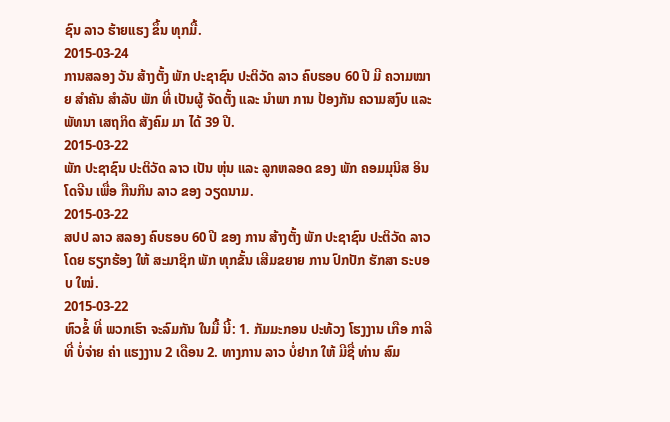ຊົນ ລາວ ຮ້າຍແຮງ ຂຶ້ນ ທຸກມື້.
2015-03-24
ການສລອງ ວັນ ສ້າງຕັ້ງ ພັກ ປະຊາຊົນ ປະຕິວັດ ລາວ ຄົບຮອບ 60 ປີ ມີ ຄວາມໝາຍ ສຳຄັນ ສຳລັບ ພັກ ທີ່ ເປັນຜູ້ ຈັດຕັ້ງ ແລະ ນຳພາ ການ ປ້ອງກັນ ຄວາມສງົບ ແລະ ພັທນາ ເສຖກິດ ສັງຄົມ ມາ ໄດ້ 39 ປີ.
2015-03-22
ພັກ ປະຊາຊົນ ປະຕິວັດ ລາວ ເປັນ ຫຸ່ນ ແລະ ລູກຫລອດ ຂອງ ພັກ ຄອມມຸນິສ ອິນໂດຈີນ ເພື່ອ ກືນກິນ ລາວ ຂອງ ວຽດນາມ.
2015-03-22
ສປປ ລາວ ສລອງ ຄົບຮອບ 60 ປີ ຂອງ ການ ສ້າງຕັ້ງ ພັກ ປະຊາຊົນ ປະຕິວັດ ລາວ ໂດຍ ຮຽກຮ້ອງ ໃຫ້ ສະມາຊິກ ພັກ ທຸກຂັ້ນ ເສີມຂຍາຍ ການ ປົກປັກ ຮັກສາ ຣະບອບ ໃໝ່.
2015-03-22
ຫົວຂໍ້ ທີ່ ພວກເຮົາ ຈະລົມກັນ ໃນມື້ ນີ້: 1. ກັມມະກອນ ປະທ້ວງ ໂຮງງານ ເກືອ ກາລີ ທີ່ ບໍ່ຈ່າຍ ຄ່າ ແຮງງານ 2 ເດືອນ 2. ທາງການ ລາວ ບໍ່ຢາກ ໃຫ້ ມີຊື່ ທ່ານ ສົມ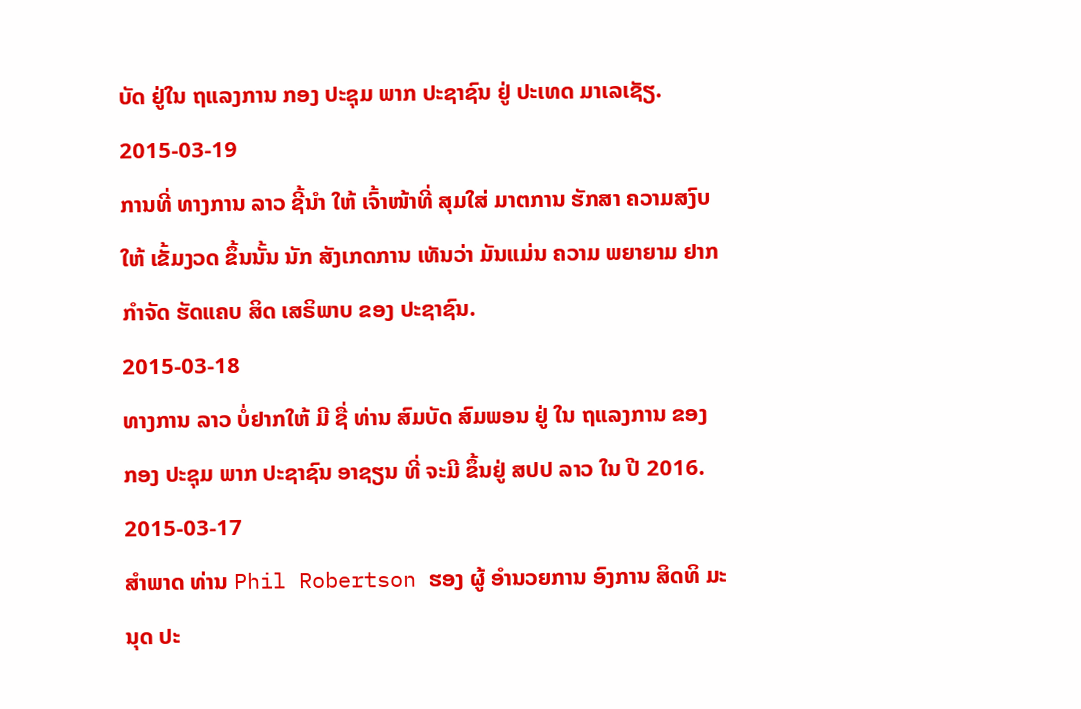ບັດ ຢູ່ໃນ ຖແລງການ ກອງ ປະຊຸມ ພາກ ປະຊາຊົນ ຢູ່ ປະເທດ ມາເລເຊັຽ.
2015-03-19
ການທີ່ ທາງການ ລາວ ຊີ້ນຳ ໃຫ້ ເຈົ້າໜ້າທີ່ ສຸມໃສ່ ມາຕການ ຮັກສາ ຄວາມສງົບ ໃຫ້ ເຂັ້ມງວດ ຂຶ້ນນັ້ນ ນັກ ສັງເກດການ ເທັນວ່າ ມັນແມ່ນ ຄວາມ ພຍາຍາມ ຢາກ ກຳຈັດ ຮັດແຄບ ສິດ ເສຣິພາບ ຂອງ ປະຊາຊົນ.
2015-03-18
ທາງການ ລາວ ບໍ່ຢາກໃຫ້ ມີ ຊື່ ທ່ານ ສົມບັດ ສົມພອນ ຢູ່ ໃນ ຖແລງການ ຂອງ ກອງ ປະຊຸມ ພາກ ປະຊາຊົນ ອາຊຽນ ທີ່ ຈະມີ ຂຶ້ນຢູ່ ສປປ ລາວ ໃນ ປີ 2016.
2015-03-17
ສຳພາດ ທ່ານ Phil Robertson ຮອງ ຜູ້ ອຳນວຍການ ອົງການ ສິດທິ ມະນຸດ ປະ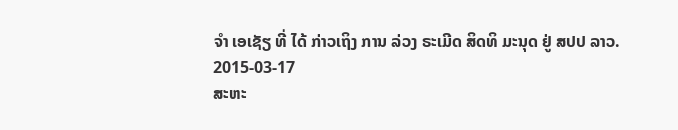ຈຳ ເອເຊັຽ ທີ່ ໄດ້ ກ່າວເຖິງ ການ ລ່ວງ ຣະເມີດ ສິດທິ ມະນຸດ ຢູ່ ສປປ ລາວ.
2015-03-17
ສະຫະ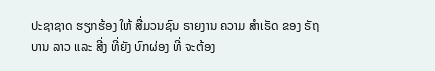ປະຊາຊາດ ຮຽກຮ້ອງ ໃຫ້ ສື່ມວນຊົນ ຣາຍງານ ຄວາມ ສຳເຣັດ ຂອງ ຣັຖບານ ລາວ ແລະ ສີ່ງ ທີ່ຍັງ ບົກຜ່ອງ ທີ່ ຈະຕ້ອງ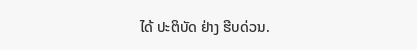ໄດ້ ປະຕິບັດ ຢ່າງ ຮີບດ່ວນ.